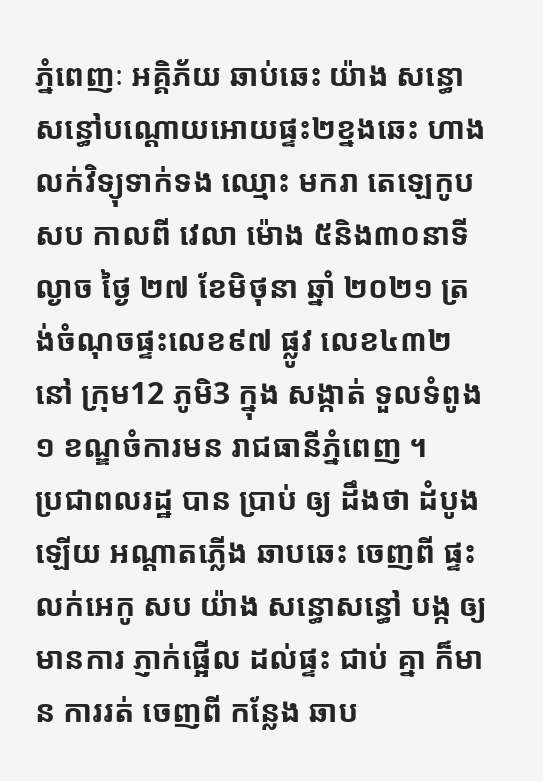ភ្នំពេញៈ អគ្គិភ័យ ឆាប់ឆេះ យ៉ាង សន្ធោសន្ធៅបណ្ដោយអោយផ្ទះ២ខ្នងឆេះ ហាងលក់វិទ្យុទាក់ទង ឈ្មោះ មករា តេឡេកូប សប កាលពី វេលា ម៉ោង ៥និង៣០នាទីល្ងាច ថ្ងៃ ២៧ ខែមិថុនា ឆ្នាំ ២០២១ ត្រង់ចំណុចផ្ទះលេខ៩៧ ផ្លូវ លេខ៤៣២នៅ ក្រុម12 ភូមិ3 ក្នុង សង្កាត់ ទួលទំពូង១ ខណ្ឌចំការមន រាជធានីភ្នំពេញ ។
ប្រជាពលរដ្ឋ បាន ប្រាប់ ឲ្យ ដឹងថា ដំបូង ឡើយ អណ្ដាតភ្លើង ឆាបឆេះ ចេញពី ផ្ទះលក់អេកូ សប យ៉ាង សន្ធោសន្ធៅ បង្ក ឲ្យ មានការ ភ្ញាក់ផ្អើល ដល់ផ្ទះ ជាប់ គ្នា ក៏មាន ការរត់ ចេញពី កន្លែង ឆាប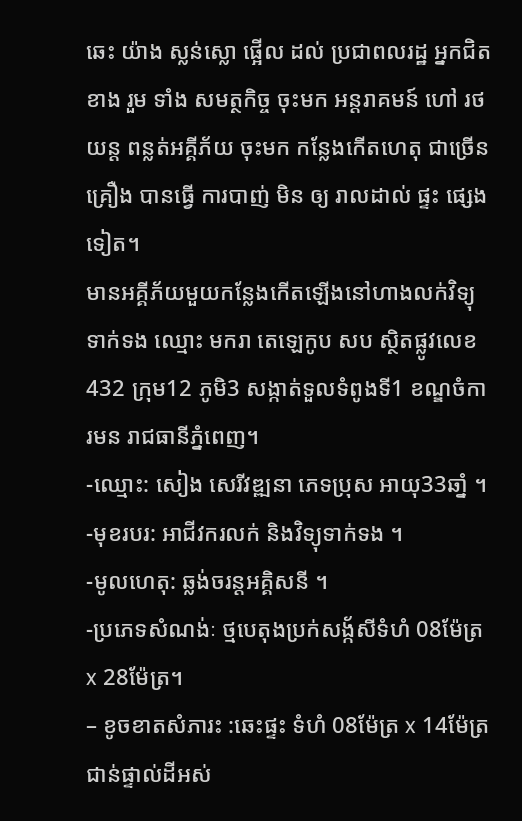ឆេះ យ៉ាង ស្លន់ស្លោ ផ្អើល ដល់ ប្រជាពលរដ្ឋ អ្នកជិតខាង រួម ទាំង សមត្ថកិច្ច ចុះមក អន្តរាគមន៍ ហៅ រថយន្ត ពន្លត់អគ្គីភ័យ ចុះមក កន្លែងកើតហេតុ ជាច្រើន គ្រឿង បានធ្វើ ការបាញ់ មិន ឲ្យ រាលដាល់ ផ្ទះ ផ្សេងទៀត។
មានអគ្គីភ័យមួយកន្លែងកើតឡើងនៅហាងលក់វិទ្យុទាក់ទង ឈ្មោះ មករា តេឡេកូប សប ស្ថិតផ្លូវលេខ432 ក្រុម12 ភូមិ3 សង្កាត់ទួលទំពូងទី1 ខណ្ឌចំការមន រាជធានីភ្នំពេញ។
-ឈ្មោះ: សៀង សេរីវឌ្ឍនា ភេទប្រុស អាយុ33ឆាំ្ន ។
-មុខរបរ: អាជីវករលក់ និងវិទ្យុទាក់ទង ។
-មូលហេតុ: ឆ្លង់ចរន្តអគិ្គសនី ។
-ប្រភេទសំណង់ៈ ថ្មបេតុងប្រក់សង័្កសីទំហំ 08ម៉ែត្រx 28ម៉ែត្រ។
– ខូចខាតសំភារះ :ឆេះផ្ទះ ទំហំ 08ម៉ែត្រ x 14ម៉ែត្រ ជាន់ផ្ទាល់ដីអស់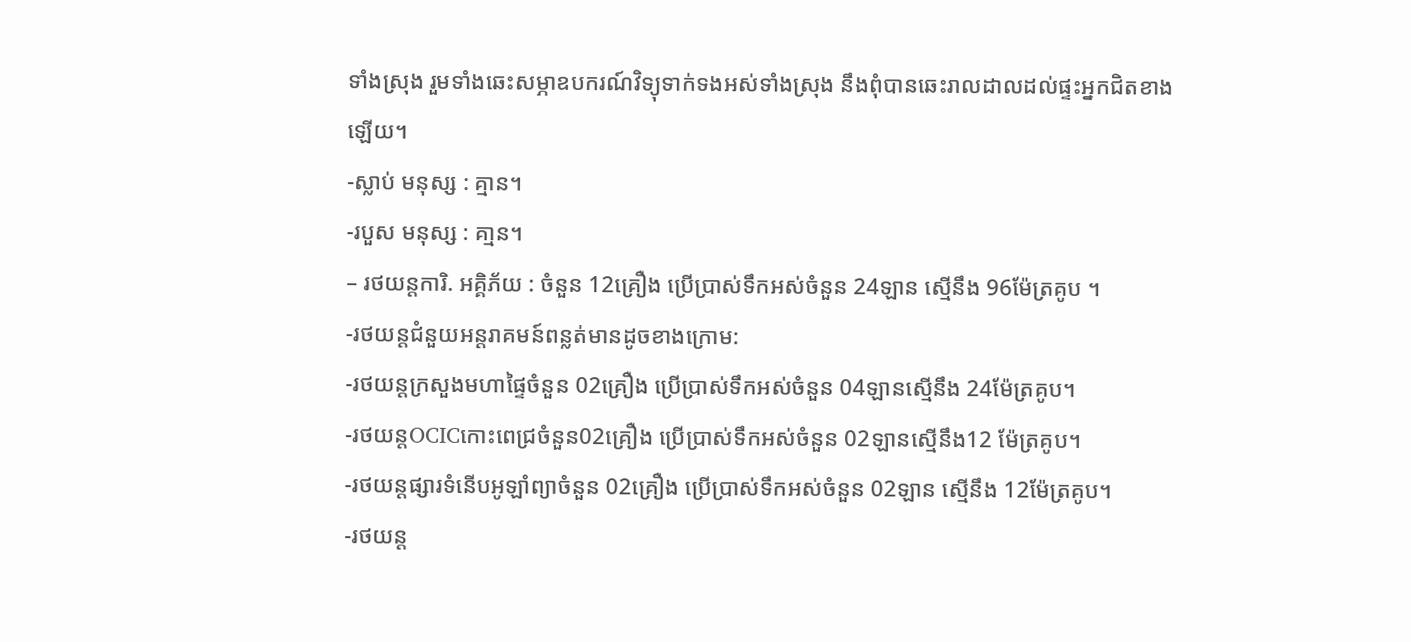ទាំងស្រុង រួមទាំងឆេះសម្ភាឧបករណ៍វិទ្យុទាក់ទងអស់ទាំងស្រុង នឹងពុំបានឆេះរាលដាលដល់ផ្ទះអ្នកជិតខាងឡើយ។
-ស្លាប់ មនុស្ស : គ្មាន។
-របួស មនុស្ស : គា្មន។
– រថយន្តការិ. អគ្គិភ័យ : ចំនួន 12គ្រឿង ប្រេីប្រាស់ទឹកអស់ចំនួន 24ឡាន ស្មេីនឹង 96ម៉ែត្រគូប ។
-រថយន្តជំនួយអន្តរាគមន៍ពន្លត់មានដូចខាងក្រោម:
-រថយន្តក្រសួងមហាផ្ទៃចំនួន 02គ្រឿង ប្រើប្រាស់ទឹកអស់ចំនួន 04ឡានសើ្មនឹង 24ម៉ែត្រគូប។
-រថយន្តOCICកោះពេជ្រចំនួន02គ្រឿង ប្រើប្រាស់ទឹកអស់ចំនួន 02ឡានសើ្មនឹង12 ម៉ែត្រគូប។
-រថយន្តផ្សារទំនើបអូឡាំព្យាចំនួន 02គ្រឿង ប្រើប្រាស់ទឹកអស់ចំនួន 02ឡាន សើ្មនឹង 12ម៉ែត្រគូប។
-រថយន្ត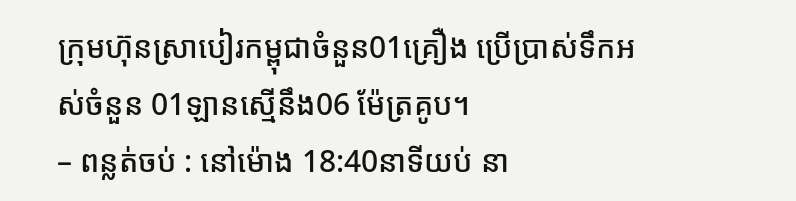ក្រុមហ៊ុនស្រាបៀរកម្ពុជាចំនួន01គ្រឿង ប្រើប្រាស់ទឹកអស់ចំនួន 01ឡានសើ្មនឹង06 ម៉ែត្រគូប។
– ពន្លត់ចប់ : នៅម៉ោង 18:40នាទីយប់ នា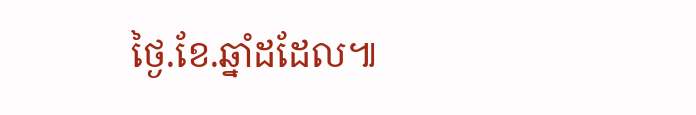ថ្ងៃ.ខែ.ឆ្នាំដដែល៕